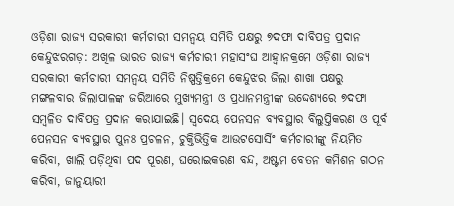ଓଡ଼ିଶା ରାଜ୍ୟ ସରକାରୀ କର୍ମଚାରୀ ସମନ୍ୱୟ ସମିତି ପକ୍ଷରୁ ୭ଦଫା ଦାବିପତ୍ର ପ୍ରଦାନ
କେନ୍ଦୁଝରଗଡ଼: ଅଖିଳ ଭାରତ ରାଜ୍ୟ କର୍ମଚାରୀ ମହାସଂଘ ଆହ୍ୱାନକ୍ରମେ ଓଡ଼ିଶା ରାଜ୍ୟ ସରକାରୀ କର୍ମଚାରୀ ସମନ୍ୱୟ ସମିତି ନିଷ୍ପତ୍ତିକ୍ରମେ କେନ୍ଦୁଝର ଜିଲା ଶାଖା ପକ୍ଷରୁ ମଙ୍ଗଳବାର ଜିଲାପାଳଙ୍କ ଜରିଆରେ ମୁଖ୍ୟମନ୍ତ୍ରୀ ଓ ପ୍ରଧାନମନ୍ତ୍ରୀଙ୍କ ଉଦ୍ଦେଶ୍ୟରେ ୭ଦଫା ସମ୍ବଳିତ ଦାବିପତ୍ର ପ୍ରଦାନ କରାଯାଇଛି। ସ୍ୱଦେୟ ପେନସନ ବ୍ୟବସ୍ଥାର ବିଲୁପ୍ତିକରଣ ଓ ପୂର୍ବ ପେନସନ ବ୍ୟବସ୍ଥାର ପୁନଃ ପ୍ରଚଳନ, ଚୁକ୍ତିଭିତ୍ତିକ ଆଉଟସୋର୍ସିଂ କର୍ମଚାରୀଙ୍କୁ ନିୟମିତ କରିବା, ଖାଲି ପଡ଼ିଥିବା ପଦ ପୂରଣ, ଘରୋଇକରଣ ବନ୍ଦ, ଅଷ୍ଟମ ବେତନ କମିଶନ ଗଠନ କରିବା, ଜାନୁୟାରୀ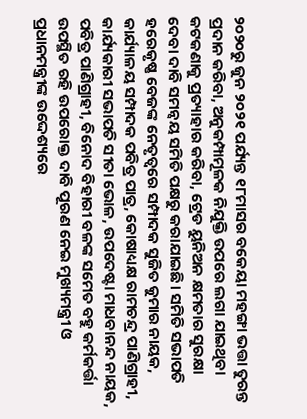୨୦୨୦ରୁ ଜୁନ ୨୦୨୧ ପର୍ଯ୍ୟନ୍ତ ୧୮ମାସର ବକେୟା ମହଙ୍ଗା ଭତ୍ତା ତୁରନ୍ତ ପ୍ରଦାନ କରିବା, ଅନୁକମ୍ପାମୂଳକ ନିଯୁକ୍ତି ଉପରେ ଲଗା ଯାଇଥିବା କଟକଣାକୁ ପ୍ରତ୍ୟାହାର କରିବା, ଟ୍ରେଡ ୟୁନିଅନ କ୍ଷମତାର ସୁରକ୍ଷା ଦେବା ଦାବି ସମନ୍ୱୟ ସମିତି ପକ୍ଷରୁ କରାଯାଇଛି। ସମିତି ସଭାପତି ହରେକୃଷ୍ଣ ବେଜଙ୍କ ନେତୃତ୍ୱରେ ସମ୍ପାଦକ ସୁଜିତ କୁମାର ନାୟକ, କାର୍ଯ୍ୟାଳୟ ସମ୍ପାଦକ ପବିତ୍ର ପାତ୍ର, କୋଷାଧ୍ୟକ୍ଷ ରାମଚନ୍ଦ୍ର ପାଣିଗ୍ରାହୀ, କାର୍ଯ୍ୟକାରୀ ସଭାପତି ସୀତା ଭୋଳ, ଉପଦେଷ୍ଟା ମାଧବାନନ୍ଦ ନାୟକ, ପବିତ୍ର ପାଣିଗ୍ରାହୀ, ବିନୋଦ ବିହାରୀ ବଳଙ୍କ ସମେତ ବହୁ କର୍ମକର୍ତ୍ତା ଉପସ୍ଥିତ ରହି ଉପରୋକ୍ତ ଦାବି ପୂରଣ ନେଇ ମୁଖ୍ୟମନ୍ତ୍ରୀ ଓ ପ୍ରଧାନମନ୍ତ୍ରୀଙ୍କ ଉଦ୍ଦେଶ୍ୟରେ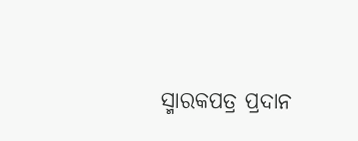ସ୍ମାରକପତ୍ର ପ୍ରଦାନ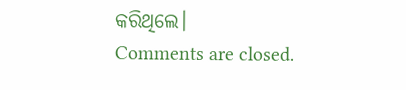କରିଥିଲେ।
Comments are closed.